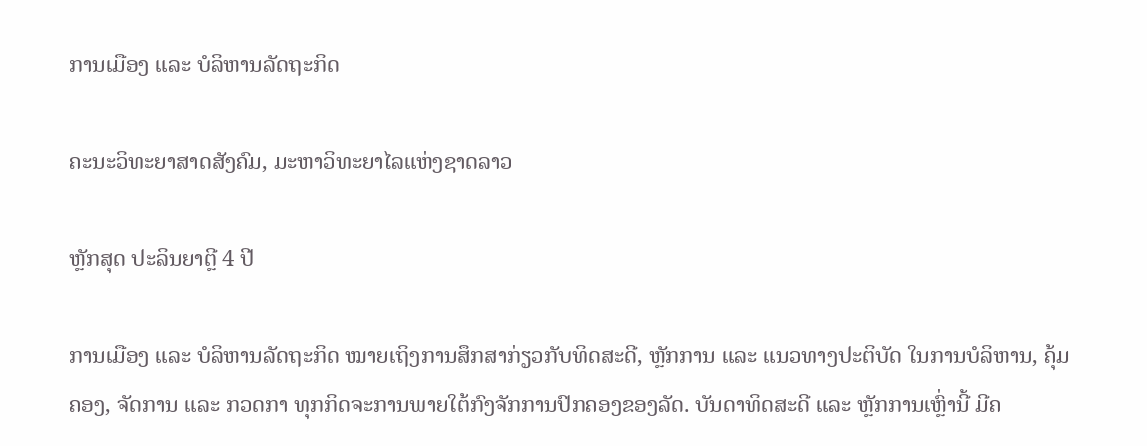ການເມືອງ ແລະ ບໍລິຫານລັດຖະກິດ

ຄະນະວິທະຍາສາດສັງຄົມ, ມະຫາວິທະຍາໄລແຫ່ງຊາດລາວ

ຫຼັກສຸດ ປະລິນຍາຕຼີ 4 ປີ

ການເມືອງ ແລະ ບໍລິຫານລັດຖະກິດ ໝາຍເຖິງການສຶກສາກ່ຽວກັບທິດສະດີ, ຫຼັກການ ແລະ ແນວທາງປະຕິບັດ ໃນການບໍລິຫານ, ຄຸ້ມຄອງ, ຈັດການ ແລະ ກວດກາ ທຸກກິດຈະການພາຍໃຕ້ກົງຈັກການປົກຄອງຂອງລັດ. ບັນດາທິດສະດີ ແລະ ຫຼັກການເຫຼົ່ານີ້ ມີຄ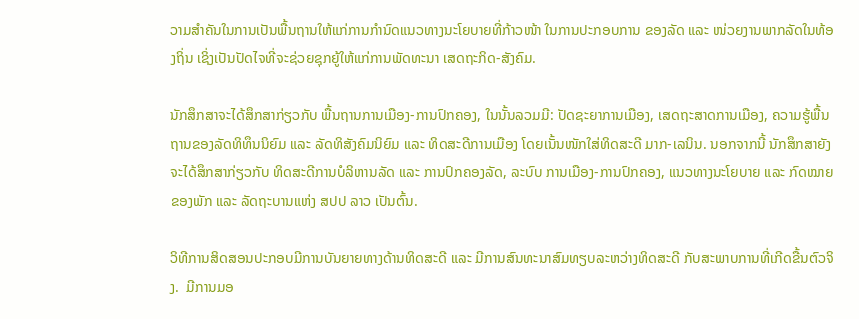ວາມສໍາຄັນໃນການເປັນພື້ນຖານໃຫ້ແກ່ການກໍານົດແນວທາງນະໂຍບາຍທີ່ກ້າວໜ້າ ໃນການປະກອບການ ຂອງລັດ ແລະ ໜ່ວຍງານພາກລັດໃນທ້ອງຖິ່ນ ເຊິ່ງເປັນປັດໄຈທີ່ຈະຊ່ວຍຊຸກຍູ້ໃຫ້ແກ່ການພັດທະນາ ເສດຖະກິດ-ສັງຄົມ.

ນັກສຶກສາຈະໄດ້ສຶກສາກ່ຽວກັບ ພື້ນຖານການເມືອງ-ການປົກຄອງ, ໃນນັ້ນລວມມີ: ປັດຊະຍາການເມືອງ, ເສດຖະສາດການເມືອງ, ຄວາມຮູ້ພື້ນຖານຂອງລັດທິທຶນນິຍົມ ແລະ ລັດທິສັງຄົມນິຍົມ ແລະ ທິດສະດີການເມືອງ ໂດຍເນັ້ນໜັກໃສ່ທິດສະດີ ມາກ-ເລນິນ. ນອກຈາກນີ້ ນັກສຶກສາຍັງຈະໄດ້ສຶກສາກ່ຽວກັບ ທິດສະດີການບໍລິຫານລັດ ແລະ ການປົກຄອງລັດ, ລະບົບ ການເມືອງ-ການປົກຄອງ, ແນວທາງນະໂຍບາຍ ແລະ ກົດໝາຍຂອງພັກ ແລະ ລັດຖະບານແຫ່ງ ສປປ ລາວ ເປັນຕົ້ນ.

ວິທີການສິດສອນປະກອບມີການບັນຍາຍທາງດ້ານທິດສະດີ ແລະ ມີການສົນທະນາສົມທຽບລະຫວ່າງທິດສະດີ ກັບສະພາບການທີ່ເກີດຂື້ນຕົວຈິງ.  ມີການມອ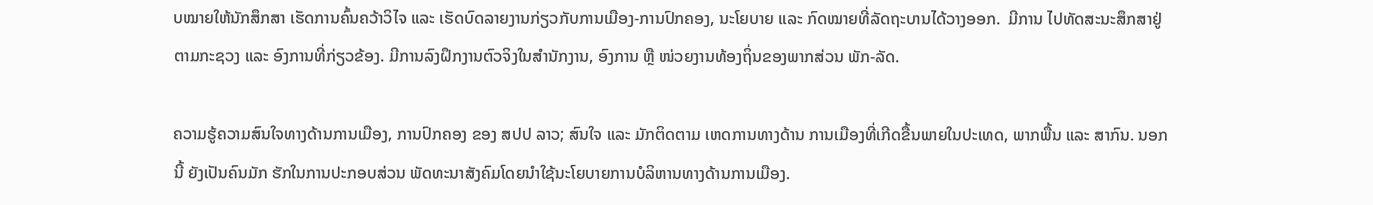ບໝາຍໃຫ້ນັກສຶກສາ ເຮັດການຄົ້ນຄວ້າວິໄຈ ແລະ ເຮັດບົດລາຍງານກ່ຽວກັບການເມືອງ-ການປົກຄອງ, ນະໂຍບາຍ ແລະ ກົດໝາຍທີ່ລັດຖະບານໄດ້ວາງອອກ.  ມີການ ໄປທັດສະນະສຶກສາຢູ່ຕາມກະຊວງ ແລະ ອົງການທີ່ກ່ຽວຂ້ອງ. ມີການລົງຝຶກງານຕົວຈິງໃນສໍານັກງານ, ອົງການ ຫຼື ໜ່ວຍງານທ້ອງຖິ່ນຂອງພາກສ່ວນ ພັກ-ລັດ.

ຄວາມຮູ້ຄວາມສົນໃຈທາງດ້ານການເມືອງ, ການປົກຄອງ ຂອງ ສປປ ລາວ; ສົນໃຈ ແລະ ມັກຕິດຕາມ ເຫດການທາງດ້ານ ການເມືອງທີ່ເກີດຂື້ນພາຍໃນປະເທດ, ພາກພື້ນ ແລະ ສາກົນ. ນອກນີ້ ຍັງເປັນຄົນມັກ ຮັກໃນການປະກອບສ່ວນ ພັດທະນາສັງຄົມໂດຍນໍາໃຊ້ນະໂຍບາຍການບໍລິຫານທາງດ້ານການເມືອງ.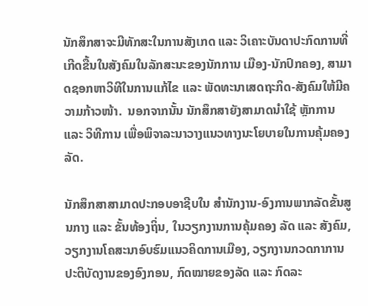ນັກສຶກສາຈະມີທັກສະໃນການສັງເກດ ແລະ ວິເຄາະບັນດາປະກົດການທີ່ເກີດຂື້ນໃນສັງຄົມໃນລັກສະນະຂອງນັກການ ເມືອງ-ນັກປົກຄອງ, ສາມາດຊອກຫາວິທີໃນການແກ້ໄຂ ແລະ ພັດທະນາເສດຖະກິດ-ສັງຄົມໃຫ້ມີຄວາມກ້າວໜ້າ.  ນອກຈາກນັ້ນ ນັກສຶກສາຍັງສາມາດນໍາໃຊ້ ຫຼັກການ ແລະ ວິທີການ ເພື່ອພິຈາລະນາວາງແນວທາງນະໂຍບາຍໃນການຄຸ້ມຄອງລັດ.

ນັກສຶກສາສາມາດປະກອບອາຊີບໃນ ສໍານັກງານ-ອົງການພາກລັດຂັ້ນສູນກາງ ແລະ ຂັ້ນທ້ອງຖິ່ນ, ໃນວຽກງານການຄຸ້ມຄອງ ລັດ ແລະ ສັງຄົມ, ວຽກງານໂຄສະນາອົບຮົມແນວຄິດການເມືອງ, ວຽກງານກວດກາການປະຕິບັດງານຂອງອົງກອນ, ກົດໝາຍຂອງລັດ ແລະ ກົດລະ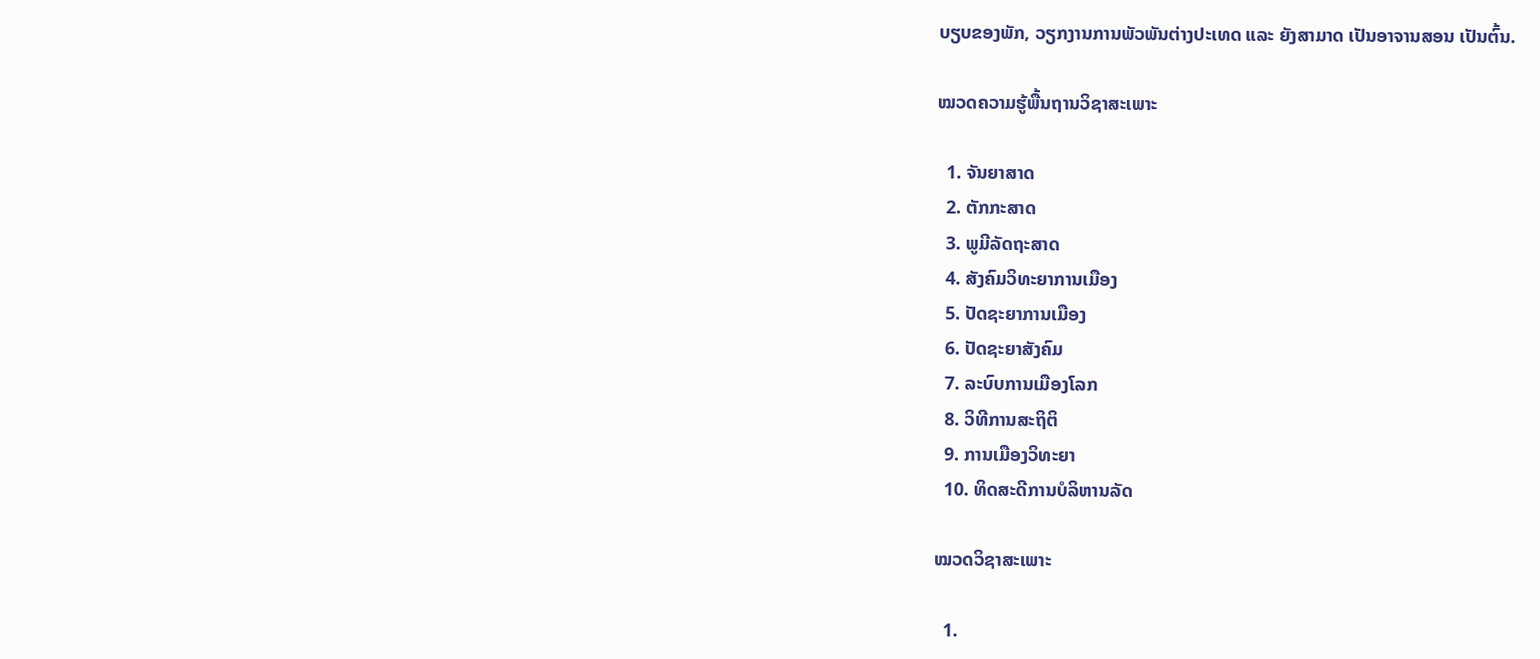ບຽບຂອງພັກ, ວຽກງານການພັວພັນຕ່າງປະເທດ ແລະ ຍັງສາມາດ ເປັນອາຈານສອນ ເປັນຕົ້ນ.

ໝວດຄວາມຮູ້ພື້ນຖານວິຊາສະເພາະ

  1. ຈັນຍາສາດ
  2. ຕັກກະສາດ
  3. ພູມີລັດຖະສາດ
  4. ສັງຄົມວິທະຍາການເມືອງ
  5. ປັດຊະຍາການເມືອງ
  6. ປັດຊະຍາສັງຄົມ
  7. ລະບົບການເມືອງໂລກ
  8. ວິທີການສະຖິຕິ
  9. ການເມືອງວິທະຍາ
  10. ທິດສະດີການບໍລິຫານລັດ

ໝວດວິຊາສະເພາະ

  1.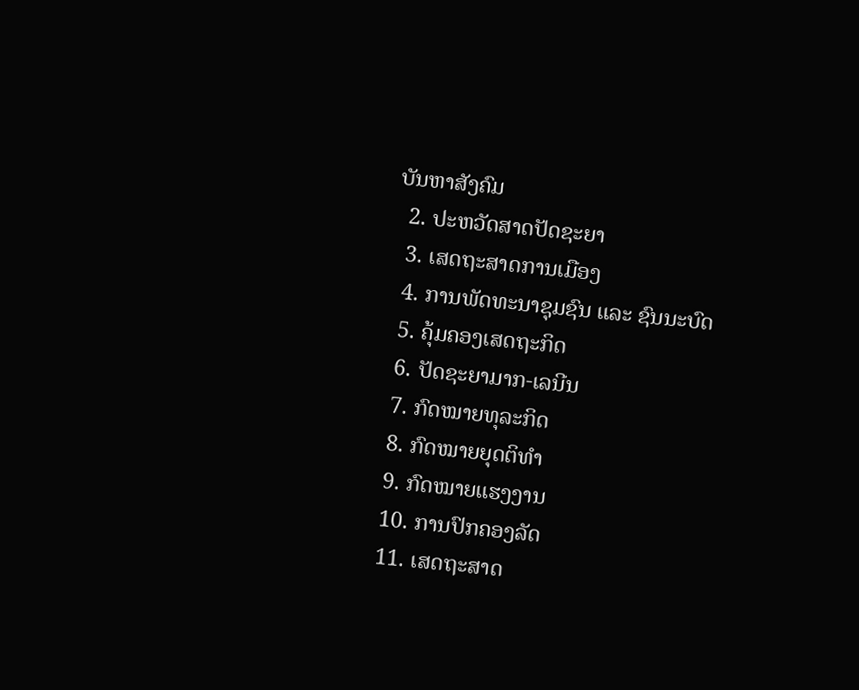ບັນຫາສັງຄົມ
  2. ປະຫວັດສາດປັດຊະຍາ
  3. ເສດຖະສາດການເມືອງ
  4. ການພັດທະນາຊຸມຊົນ ແລະ ຊົນນະບົດ
  5. ຄຸ້ມຄອງເສດຖະກິດ
  6. ປັດຊະຍາມາກ-ເລນີນ
  7. ກົດໝາຍທຸລະກິດ
  8. ກົດໝາຍຍຸດຕິທໍາ
  9. ກົດໝາຍແຮງງານ
  10. ການປົກຄອງລັດ
  11. ເສດຖະສາດ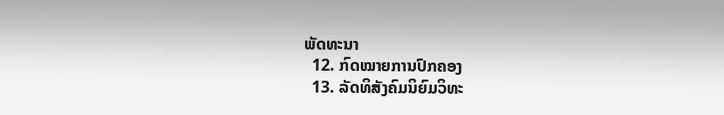ພັດທະນາ
  12. ກົດໝາຍການປົກຄອງ
  13. ລັດທິສັງຄົມນິຍົມວິທະ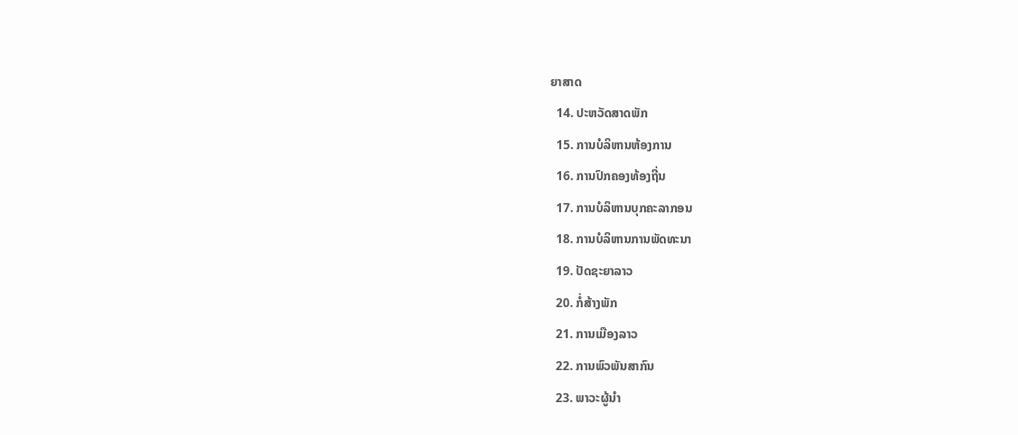ຍາສາດ
  14. ປະຫວັດສາດພັກ
  15. ການບໍລິຫານຫ້ອງການ
  16. ການປົກຄອງທ້ອງຖີ່ນ
  17. ການບໍລິຫານບຸກຄະລາກອນ
  18. ການບໍລິຫານການພັດທະນາ
  19. ປັດຊະຍາລາວ
  20. ກໍ່ສ້າງພັກ
  21. ການເມືອງລາວ
  22. ການພົວພັນສາກົນ
  23. ພາວະຜູ້ນໍາ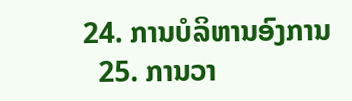24. ການບໍລິຫານອົງການ
  25. ການວາ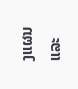ງແຜນ ແລະ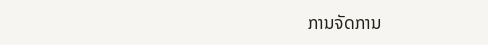ການຈັດການ